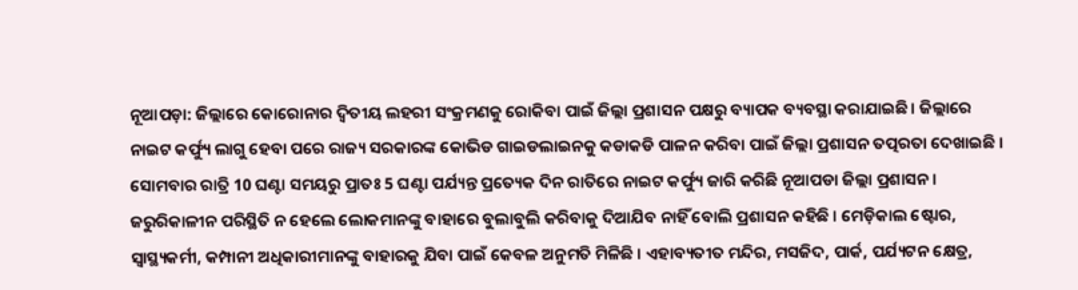ନୂଆପଡ଼ା: ଜିଲ୍ଲାରେ କୋରୋନାର ଦ୍ବିତୀୟ ଲହରୀ ସଂକ୍ରମଣକୁ ରୋକିବା ପାଇଁ ଜିଲ୍ଲା ପ୍ରଶାସନ ପକ୍ଷରୁ ବ୍ୟାପକ ବ୍ୟବସ୍ଥା କରାଯାଇଛି । ଜିଲ୍ଲାରେ ନାଇଟ କର୍ଫ୍ୟୁ ଲାଗୁ ହେବା ପରେ ରାଜ୍ୟ ସରକାରଙ୍କ କୋଭିଡ ଗାଇଡଲାଇନକୁ କଡାକଡି ପାଳନ କରିବା ପାଇଁ ଜିଲ୍ଲା ପ୍ରଶାସନ ତତ୍ପରତା ଦେଖାଇଛି ।
ସୋମବାର ରାତ୍ରି 10 ଘଣ୍ଟା ସମୟରୁ ପ୍ରାତଃ 5 ଘଣ୍ଟା ପର୍ଯ୍ୟନ୍ତ ପ୍ରତ୍ୟେକ ଦିନ ରାତିରେ ନାଇଟ କର୍ଫ୍ୟୁ ଜାରି କରିଛି ନୂଆପଡା ଜିଲ୍ଲା ପ୍ରଶାସନ । ଜରୁରିକାଳୀନ ପରିସ୍ଥିତି ନ ହେଲେ ଲୋକମାନଙ୍କୁ ବାହାରେ ବୁଲାବୁଲି କରିବାକୁ ଦିଆଯିବ ନାହିଁ ବୋଲି ପ୍ରଶାସନ କହିଛି । ମେଡ଼ିକାଲ ଷ୍ଟୋର, ସ୍ବାସ୍ଥ୍ୟକର୍ମୀ, କମ୍ପାନୀ ଅଧିକାରୀମାନଙ୍କୁ ବାହାରକୁ ଯିବା ପାଇଁ କେବଳ ଅନୁମତି ମିଳିଛି । ଏହାବ୍ୟତୀତ ମନ୍ଦିର, ମସଜିଦ, ପାର୍କ, ପର୍ଯ୍ୟଟନ କ୍ଷେତ୍ର,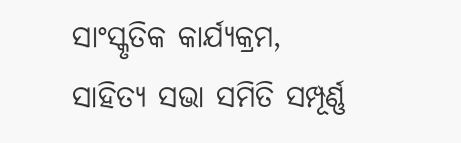ସାଂସ୍କୃତିକ କାର୍ଯ୍ୟକ୍ରମ, ସାହିତ୍ୟ ସଭା ସମିତି ସମ୍ପୂର୍ଣ୍ଣ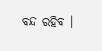ବନ୍ଦ ରହିବ ।